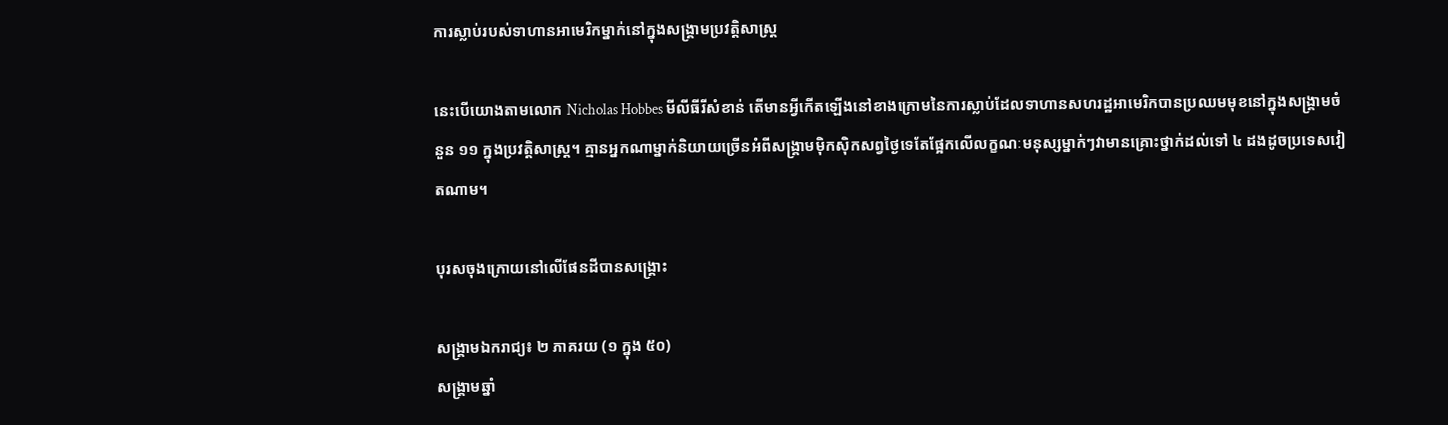ការស្លាប់របស់ទាហានអាមេរិកម្នាក់នៅក្នុងសង្គ្រាមប្រវត្តិសាស្ត្រ

នេះបើយោងតាមលោក Nicholas Hobbes មីលីធីរីសំខាន់ តើមានអ្វីកើតឡើងនៅខាងក្រោមនៃការស្លាប់ដែលទាហានសហរដ្ឋអាមេរិកបានប្រឈមមុខនៅក្នុងសង្គ្រាមចំនួន ១១ ក្នុងប្រវត្តិសាស្ត្រ។ គ្មានអ្នកណាម្នាក់និយាយច្រើនអំពីសង្គ្រាមម៉ិកស៊ិកសព្វថ្ងៃទេតែផ្អែកលើលក្ខណៈមនុស្សម្នាក់ៗវាមានគ្រោះថ្នាក់ដល់ទៅ ៤ ដងដូចប្រទេសវៀតណាម។

បុរសចុងក្រោយនៅលើផែនដីបានសង្រ្គោះ

សង្គ្រាមឯករាជ្យ៖ ២ ភាគរយ (១ ក្នុង ៥០)
សង្គ្រាមឆ្នាំ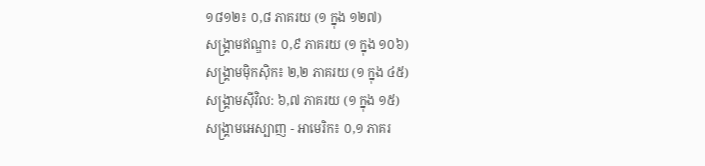១៨១២៖ ០,៨ ភាគរយ (១ ក្នុង ១២៧)
សង្គ្រាមឥណ្ឌា៖ ០,៩ ភាគរយ (១ ក្នុង ១០៦)
សង្គ្រាមម៉ិកស៊ិក៖ ២,២ ភាគរយ (១ ក្នុង ៤៥)
សង្គ្រាមស៊ីវិល: ៦,៧ ភាគរយ (១ ក្នុង ១៥)
សង្គ្រាមអេស្បាញ - អាមេរិក៖ ០,១ ភាគរ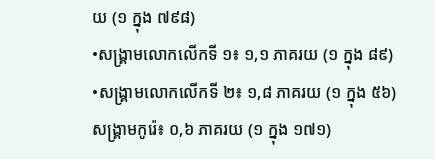យ (១ ក្នុង ៧៩៨)
•សង្គ្រាមលោកលើកទី ១៖ ១,១ ភាគរយ (១ ក្នុង ៨៩)
•សង្គ្រាមលោកលើកទី ២៖ ១,៨ ភាគរយ (១ ក្នុង ៥៦)
សង្គ្រាមកូរ៉េ៖ ០,៦ ភាគរយ (១ ក្នុង ១៧១)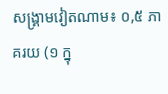សង្គ្រាមវៀតណាម៖ ០,៥ ភាគរយ (១ ក្នុ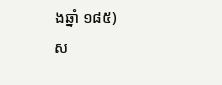ងឆ្នាំ ១៨៥)
ស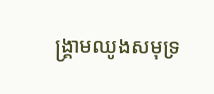ង្គ្រាមឈូងសមុទ្រ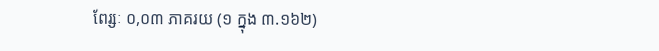ពែរ្សៈ ០,០៣ ភាគរយ (១ ក្នុង ៣.១៦២)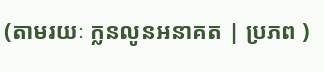(តាមរយៈ ក្លនលូនអនាគត | ប្រភព )